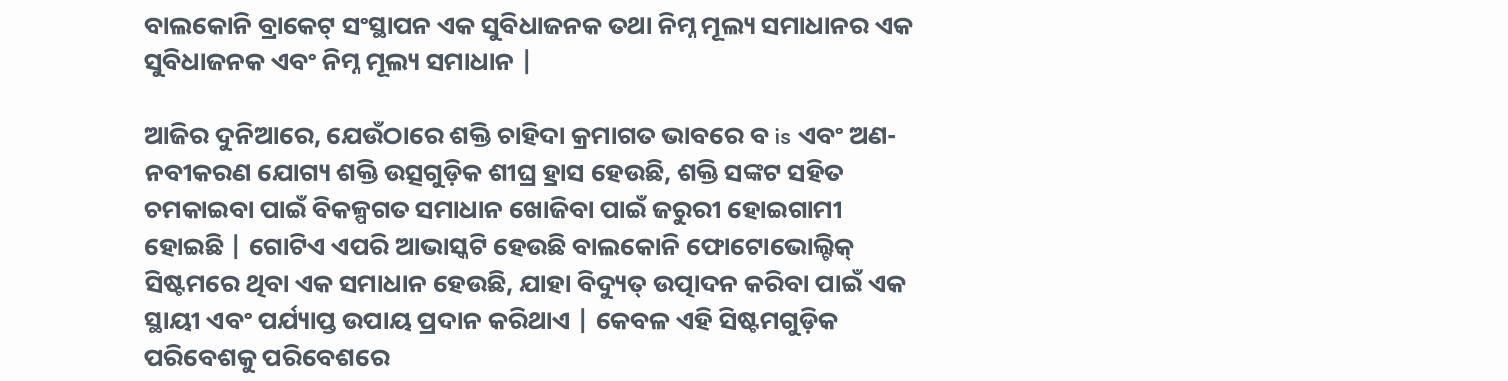ବାଲକୋନି ବ୍ରାକେଟ୍ ସଂସ୍ଥାପନ ଏକ ସୁବିଧାଜନକ ତଥା ନିମ୍ନ ମୂଲ୍ୟ ସମାଧାନର ଏକ ସୁବିଧାଜନକ ଏବଂ ନିମ୍ନ ମୂଲ୍ୟ ସମାଧାନ |

ଆଜିର ଦୁନିଆରେ, ଯେଉଁଠାରେ ଶକ୍ତି ଚାହିଦା କ୍ରମାଗତ ଭାବରେ ବ is ଏବଂ ଅଣ-ନବୀକରଣ ଯୋଗ୍ୟ ଶକ୍ତି ଉତ୍ସଗୁଡ଼ିକ ଶୀଘ୍ର ହ୍ରାସ ହେଉଛି, ଶକ୍ତି ସଙ୍କଟ ସହିତ ଚମକାଇବା ପାଇଁ ବିକଳ୍ପଗତ ସମାଧାନ ଖୋଜିବା ପାଇଁ ଜରୁରୀ ହୋଇଗାମୀ ହୋଇଛି | ଗୋଟିଏ ଏପରି ଆଭାସ୍କଟି ହେଉଛି ବାଲକୋନି ଫୋଟୋଭୋଲ୍ଟିକ୍ ସିଷ୍ଟମରେ ଥିବା ଏକ ସମାଧାନ ହେଉଛି, ଯାହା ବିଦ୍ୟୁତ୍ ଉତ୍ପାଦନ କରିବା ପାଇଁ ଏକ ସ୍ଥାୟୀ ଏବଂ ପର୍ଯ୍ୟାପ୍ତ ଉପାୟ ପ୍ରଦାନ କରିଥାଏ | କେବଳ ଏହି ସିଷ୍ଟମଗୁଡ଼ିକ ପରିବେଶକୁ ପରିବେଶରେ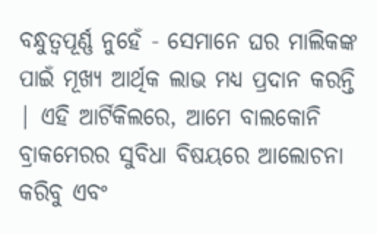ବନ୍ଧୁତ୍ୱପୂର୍ଣ୍ଣ ନୁହେଁ - ସେମାନେ ଘର ମାଲିକଙ୍କ ପାଇଁ ମୂଖ୍ୟ ଆର୍ଥିକ ଲାଭ ମଧ୍ୟ ପ୍ରଦାନ କରନ୍ତି | ଏହି ଆର୍ଟିକିଲରେ, ଆମେ ବାଲକୋନି ବ୍ରାକମେରର ସୁବିଧା ବିଷୟରେ ଆଲୋଚନା କରିବୁ ଏବଂ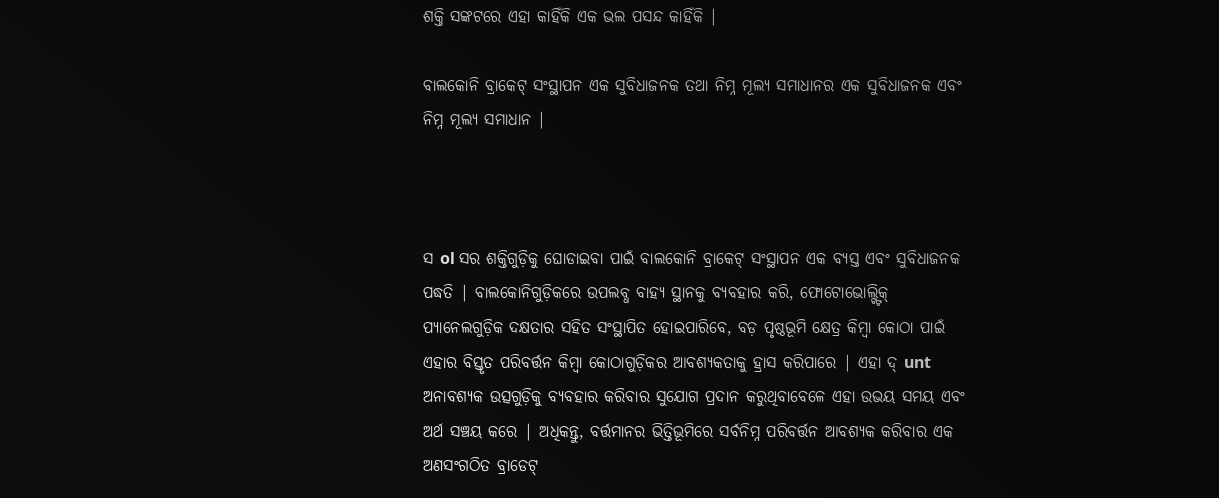ଶକ୍ତି ସଙ୍କଟରେ ଏହା କାହିଁକି ଏକ ଭଲ ପସନ୍ଦ କାହିଁକି |

ବାଲକୋନି ବ୍ରାକେଟ୍ ସଂସ୍ଥାପନ ଏକ ସୁବିଧାଜନକ ତଥା ନିମ୍ନ ମୂଲ୍ୟ ସମାଧାନର ଏକ ସୁବିଧାଜନକ ଏବଂ ନିମ୍ନ ମୂଲ୍ୟ ସମାଧାନ |



ସ ol ସର ଶକ୍ତିଗୁଡ଼ିକୁ ଘୋଡାଇବା ପାଇଁ ବାଲକୋନି ବ୍ରାକେଟ୍ ସଂସ୍ଥାପନ ଏକ ବ୍ୟସ୍ତ ଏବଂ ସୁବିଧାଜନକ ପଦ୍ଧତି | ବାଲକୋନିଗୁଡ଼ିକରେ ଉପଲବ୍ଧ ବାହ୍ୟ ସ୍ଥାନକୁ ବ୍ୟବହାର କରି, ଫୋଟୋଭୋଲ୍ଟ୍ଟିକ୍ ପ୍ୟାନେଲଗୁଡ଼ିକ ଦକ୍ଷତାର ସହିତ ସଂସ୍ଥାପିତ ହୋଇପାରିବେ, ବଡ଼ ପୃଷ୍ଠଭୂମି କ୍ଷେତ୍ର କିମ୍ବା କୋଠା ପାଇଁ ଏହାର ବିସ୍ତୃତ ପରିବର୍ତ୍ତନ କିମ୍ବା କୋଠାଗୁଡ଼ିକର ଆବଶ୍ୟକତାକୁ ହ୍ରାସ କରିପାରେ | ଏହା ଦ୍ unt ଅନାବଶ୍ୟକ ଉତ୍ସଗୁଡ଼ିକୁ ବ୍ୟବହାର କରିବାର ସୁଯୋଗ ପ୍ରଦାନ କରୁଥିବାବେଳେ ଏହା ଉଭୟ ସମୟ ଏବଂ ଅର୍ଥ ସଞ୍ଚୟ କରେ | ଅଧିକନ୍ତୁ, ବର୍ତ୍ତମାନର ଭିତ୍ତିଭୂମିରେ ସର୍ବନିମ୍ନ ପରିବର୍ତ୍ତନ ଆବଶ୍ୟକ କରିବାର ଏକ ଅଣସଂଗଠିତ ବ୍ରାଡେଟ୍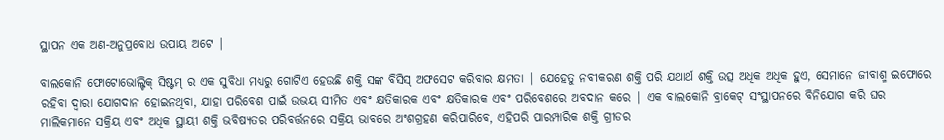ସ୍ଥାପନ ଏକ ଅଣ-ଅନୁପ୍ରବୋଧ ଉପାୟ ଅଟେ |

ବାଲକୋନି ଫୋଟୋଭୋଲ୍ଟିକ୍ ସିଷ୍ଟମ୍ ର ଏକ ସୁବିଧା ମଧ୍ୟରୁ ଗୋଟିଏ ହେଉଛି ଶକ୍ତି ସଙ୍କ ବିସିସ୍ ଅଫସେଟ କରିବାର କ୍ଷମତା | ଯେହେତୁ ନବୀକରଣ ଶକ୍ତି ପରି ଯଥାର୍ଥ ଶକ୍ତି ଉତ୍ସ ଅଧିକ ଅଧିକ ହୁଏ, ସେମାନେ ଜୀବାଶ୍ମ ଇଫୋରେ ରହିବା ଦ୍ୱାରା ଯୋଗଦାନ ହୋଇନଥିବା, ଯାହା ପରିବେଶ ପାଇଁ ଉଭୟ ସୀମିତ ଏବଂ କ୍ଷତିକାରକ ଏବଂ କ୍ଷତିକାରକ ଏବଂ ପରିବେଶରେ ଅବଦାନ କରେ | ଏକ ବାଲକୋନି ବ୍ରାକେଟ୍ ସଂସ୍ଥାପନରେ ବିନିଯୋଗ କରି ଘର ମାଲିକମାନେ ସକ୍ରିୟ ଏବଂ ଅଧିକ ସ୍ଥାୟୀ ଶକ୍ତି ଭବିଷ୍ୟତର ପରିବର୍ତ୍ତନରେ ସକ୍ରିୟ ଭାବରେ ଅଂଶଗ୍ରହଣ କରିପାରିବେ, ଏହିପରି ପାରମ୍ପାରିକ ଶକ୍ତି ଗ୍ରୀଡର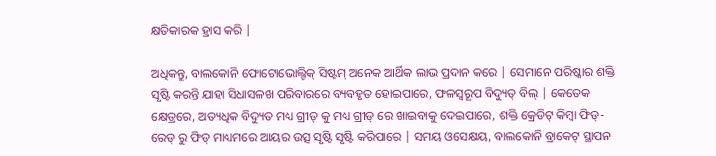କ୍ଷତିକାରକ ହ୍ରାସ କରି |

ଅଧିକନ୍ତୁ, ବାଲକୋନି ଫୋଟୋଭୋଲ୍ଟିକ୍ ସିଷ୍ଟମ୍ ଅନେକ ଆର୍ଥିକ ଲାଭ ପ୍ରଦାନ କରେ | ସେମାନେ ପରିଷ୍କାର ଶକ୍ତି ସୃଷ୍ଟି କରନ୍ତି ଯାହା ସିଧାସଳଖ ପରିବାରରେ ବ୍ୟବହୃତ ହୋଇପାରେ, ଫଳସ୍ୱରୂପ ବିଦ୍ୟୁତ୍ ବିଲ୍ | କେତେକ କ୍ଷେତ୍ରରେ, ଅତ୍ୟଧିକ ବିଦ୍ୟୁତ ମଧ୍ୟ ଗ୍ରୀଡ୍ କୁ ମଧ୍ୟ ଗ୍ରୀଡ୍ ରେ ଖାଇବାକୁ ଦେଇପାରେ, ଶକ୍ତି କ୍ରେଡିଟ୍ କିମ୍ବା ଫିଡ୍-ରେଡ୍ ରୁ ଫିଡ୍ ମାଧ୍ୟମରେ ଆୟର ଉତ୍ସ ସୃଷ୍ଟି ସୃଷ୍ଟି କରିପାରେ | ସମୟ ଓସେକ୍ଷୟ, ବାଲକୋନି ବ୍ରାକେଟ୍ ସ୍ଥାପନ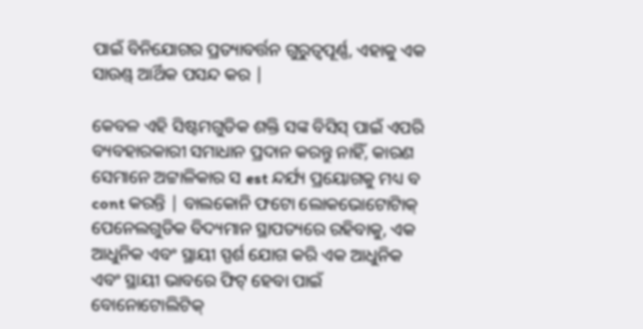ପାଇଁ ବିନିଯୋଗର ପ୍ରତ୍ୟାବର୍ତ୍ତନ ଗୁରୁତ୍ୱପୂର୍ଣ୍ଣ, ଏହାକୁ ଏକ ସାଉଣ୍ଡ୍ ଆର୍ଥିକ ପସନ୍ଦ କର |

କେବଳ ଏହି ସିଷ୍ଟମଗୁଡିକ ଶକ୍ତି ସଙ୍କ ବିସିସ୍ ପାଇଁ ଏପରି ବ୍ୟବହାରକାରୀ ସମାଧାନ ପ୍ରଦାନ କରନ୍ତୁ ନାହିଁ, କାରଣ ସେମାନେ ଅଟ୍ଟାଳିକାର ସ est ନ୍ଦର୍ଯ୍ୟ ପ୍ରୟୋଗକୁ ମଧ୍ୟ ବ cont କରନ୍ତି | ବାଲକୋନି ଫଟୋ ଲୋକଭୋଟୋଟାିକ୍ ପେନେଲଗୁଡିକ ବିଦ୍ୟମାନ ସ୍ଥାପତ୍ୟରେ ରହିବାକୁ, ଏକ ଆଧୁନିକ ଏବଂ ସ୍ଥାୟୀ ସ୍ପର୍ଶ ଯୋଗ କରି ଏକ ଆଧୁନିକ ଏବଂ ସ୍ଥାୟୀ ଭାବରେ ଫିଟ୍ ହେବା ପାଇଁ ବୋନୋଟୋଲିଟିକ୍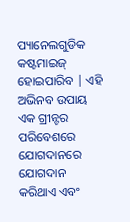ପ୍ୟାନେଲଗୁଡିକ କଷ୍ଟମାଇଜ୍ ହୋଇପାରିବ | ଏହି ଅଭିନବ ଉପାୟ ଏକ ଗ୍ରୀନ୍ଟର ପରିବେଶରେ ଯୋଗଦାନରେ ଯୋଗଦାନ କରିଥାଏ ଏବଂ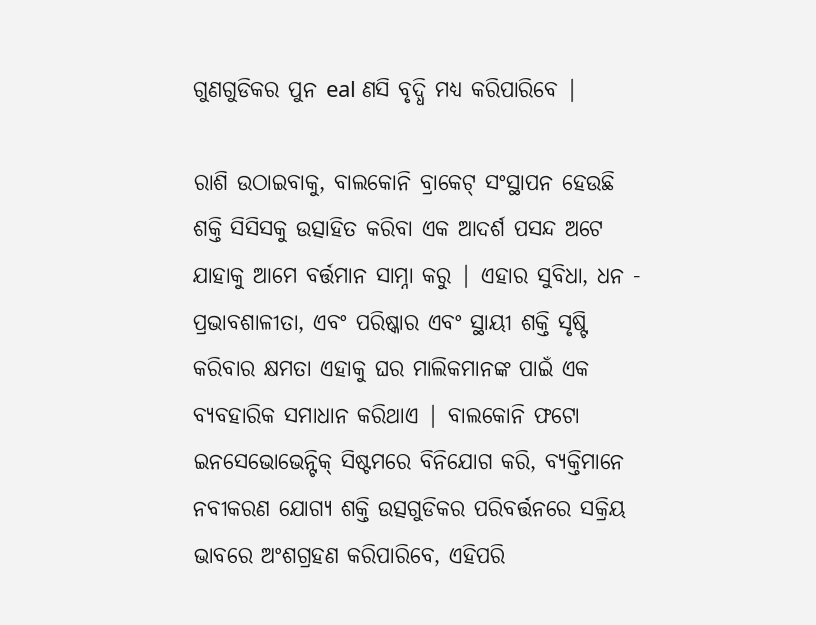ଗୁଣଗୁଡିକର ପୁନ eal ଣସି ବୃଦ୍ଧି ମଧ୍ୟ କରିପାରିବେ |

ରାଶି ଉଠାଇବାକୁ, ବାଲକୋନି ବ୍ରାକେଟ୍ ସଂସ୍ଥାପନ ହେଉଛି ଶକ୍ତି ସିସିସକୁ ଉତ୍ସାହିତ କରିବା ଏକ ଆଦର୍ଶ ପସନ୍ଦ ଅଟେ ଯାହାକୁ ଆମେ ବର୍ତ୍ତମାନ ସାମ୍ନା କରୁ | ଏହାର ସୁବିଧା, ଧନ - ପ୍ରଭାବଶାଳୀତା, ଏବଂ ପରିଷ୍କାର ଏବଂ ସ୍ଥାୟୀ ଶକ୍ତି ସୃଷ୍ଟି କରିବାର କ୍ଷମତା ଏହାକୁ ଘର ମାଲିକମାନଙ୍କ ପାଇଁ ଏକ ବ୍ୟବହାରିକ ସମାଧାନ କରିଥାଏ | ବାଲକୋନି ଫଟୋ ଇନସେଭୋଭେନ୍ଟିକ୍ ସିଷ୍ଟମରେ ବିନିଯୋଗ କରି, ବ୍ୟକ୍ତିମାନେ ନବୀକରଣ ଯୋଗ୍ୟ ଶକ୍ତି ଉତ୍ସଗୁଡିକର ପରିବର୍ତ୍ତନରେ ସକ୍ରିୟ ଭାବରେ ଅଂଶଗ୍ରହଣ କରିପାରିବେ, ଏହିପରି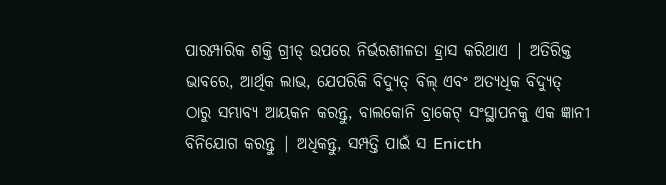ପାରମ୍ପାରିକ ଶକ୍ତି ଗ୍ରୀଡ୍ ଉପରେ ନିର୍ଭରଶୀଳତା ହ୍ରାସ କରିଥାଏ | ଅତିରିକ୍ତ ଭାବରେ, ଆର୍ଥିକ ଲାଭ, ଯେପରିକି ବିଦ୍ୟୁତ୍ ବିଲ୍ ଏବଂ ଅତ୍ୟଧିକ ବିଦ୍ୟୁତ୍ ଠାରୁ ସମ୍ଭାବ୍ୟ ଆୟକନ କରନ୍ତୁ, ବାଲକୋନି ବ୍ରାକେଟ୍ ସଂସ୍ଥାପନକୁ ଏକ ଜ୍ଞାନୀ ବିନିଯୋଗ କରନ୍ତୁ | ଅଧିକନ୍ତୁ, ସମ୍ପତ୍ତି ପାଇଁ ସ Enicth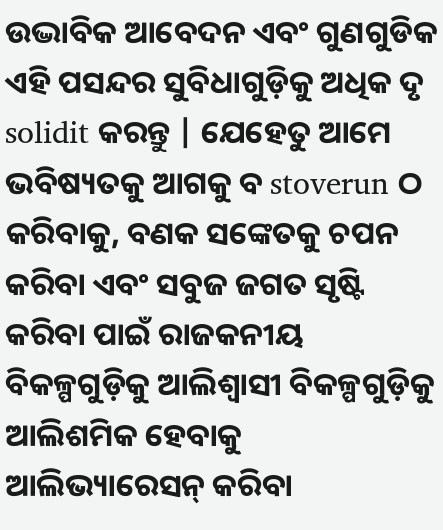ଉଦ୍ଭାବିକ ଆବେଦନ ଏବଂ ଗୁଣଗୁଡିକ ଏହି ପସନ୍ଦର ସୁବିଧାଗୁଡ଼ିକୁ ଅଧିକ ଦୃ solidit କରନ୍ତୁ | ଯେହେତୁ ଆମେ ଭବିଷ୍ୟତକୁ ଆଗକୁ ବ stoverun ଠ କରିବାକୁ, ବଣକ ସଙ୍କେତକୁ ଚପନ କରିବା ଏବଂ ସବୁଜ ଜଗତ ସୃଷ୍ଟି କରିବା ପାଇଁ ରାଜକନୀୟ ବିକଳ୍ପଗୁଡ଼ିକୁ ଆଲିଶ୍ୱାସୀ ବିକଳ୍ପଗୁଡ଼ିକୁ ଆଲିଶମିକ ହେବାକୁ ଆଲିଭ୍ୟାରେସନ୍ କରିବା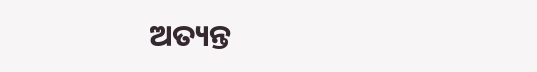ଅତ୍ୟନ୍ତ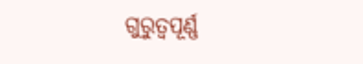ଗୁରୁତ୍ୱପୂର୍ଣ୍ଣ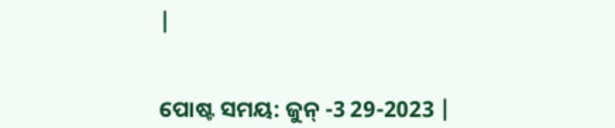|


ପୋଷ୍ଟ ସମୟ: ଜୁନ୍ -3 29-2023 |